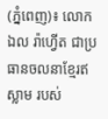(ភ្នំពេញ)៖ លោក ឯល រ៉ាហ្វើត ជាប្រធានចលនាខ្មែរឥស្លាម របស់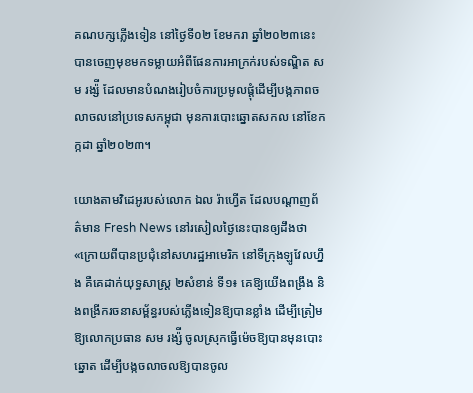គណបក្សភ្លើងទៀន នៅថ្ងៃទី០២ ខែមករា ឆ្នាំ២០២៣នេះ បានចេញមុខមកទម្លាយអំពីផែនការអាក្រក់របស់ទណ្ឌិត សម រង្ស៉ី ដែលមានបំណងរៀបចំការប្រមូលផ្តុំដើម្បីបង្កភាពចលាចលនៅប្រទេសកម្ពុជា មុនការបោះឆ្នោតសកល នៅខែកក្កដា ឆ្នាំ២០២៣។

យោងតាមវិដេអូរបស់លោក ឯល រ៉ាហ្វើត ដែលបណ្តាញព័ត៌មាន Fresh News នៅរសៀលថ្ងៃនេះបានឲ្យដឹងថា «ក្រោយពីបានប្រជុំនៅសហរដ្ឋអាមេរិក នៅទីក្រុងឡូវែលហ្នឹង គឺគេដាក់យុទ្ធសាស្ត្រ ២សំខាន់ ទី១៖ គេឱ្យយើងពង្រឹង និងពង្រីករចនាសម្ព័ន្ធរបស់ភ្លើងទៀនឱ្យបានខ្លាំង ដើម្បីត្រៀមឱ្យលោកប្រធាន សម រង្ស៉ី ចូលស្រុកធ្វើម៉េចឱ្យបានមុនបោះឆ្នោត ដើម្បីបង្កចលាចលឱ្យបានចូល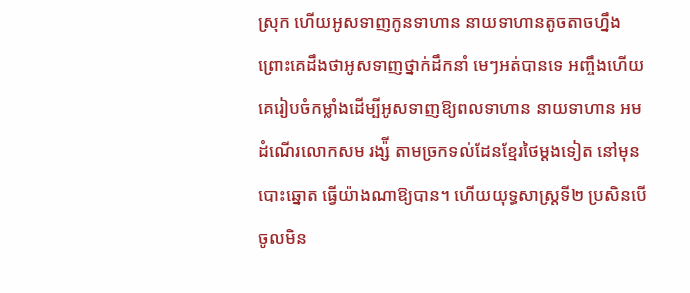ស្រុក ហើយអូសទាញកូនទាហាន នាយទាហានតូចតាចហ្នឹង ព្រោះគេដឹងថាអូសទាញថ្នាក់ដឹកនាំ មេៗអត់បានទេ អញ្ចឹងហើយគេរៀបចំកម្លាំងដើម្បីអូសទាញឱ្យពលទាហាន នាយទាហាន អមដំណើរលោកសម រង្ស៉ី តាមច្រកទល់ដែនខ្មែរថៃម្តងទៀត នៅមុនបោះឆ្នោត ធ្វើយ៉ាងណាឱ្យបាន។ ហើយយុទ្ធសាស្ត្រទី២ ប្រសិនបើចូលមិន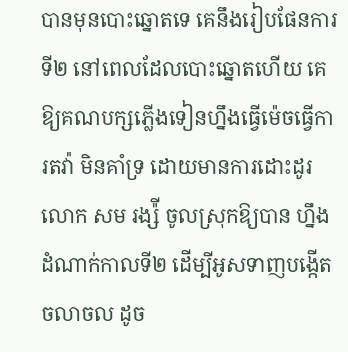បានមុនបោះឆ្នោតទេ គេនឹងរៀបផែនការទី២ នៅពេលដែលបោះឆ្នោតហើយ គេឱ្យគណបក្សភ្លើងទៀនហ្នឹងធ្វើម៉េចធ្វើការតវ៉ា មិនគាំទ្រ ដោយមានការដោះដូរ លោក សម រង្ស៉ី ចូលស្រុកឱ្យបាន ហ្នឹងដំណាក់កាលទី២ ដើម្បីអូសទាញបង្កើតចលាចល ដូច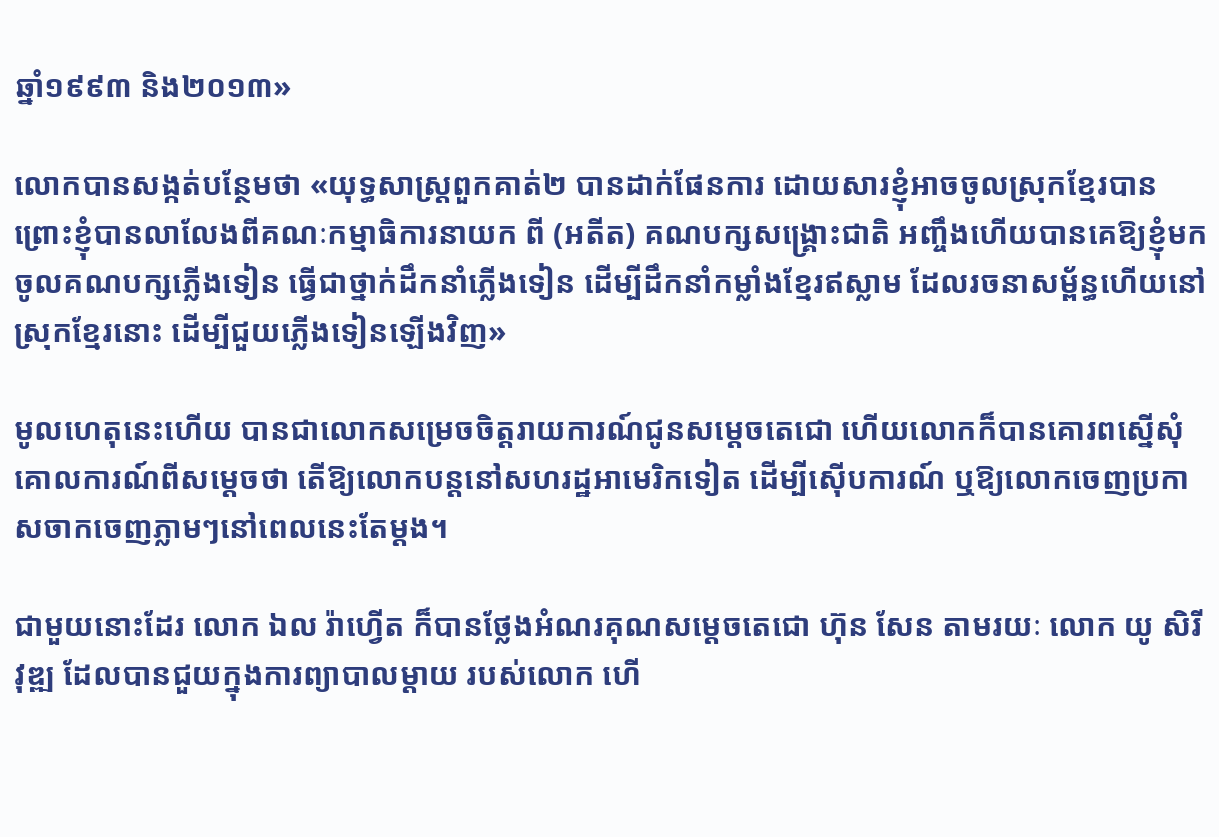ឆ្នាំ១៩៩៣ និង២០១៣»

លោកបានសង្កត់បន្ថែមថា «យុទ្ធសាស្ត្រពួកគាត់២ បានដាក់ផែនការ ដោយសារខ្ញុំអាចចូលស្រុកខ្មែរបាន ព្រោះខ្ញុំបានលាលែងពីគណៈកម្មាធិការនាយក ពី (អតីត) គណបក្សសង្គ្រោះជាតិ អញ្ចឹងហើយបានគេឱ្យខ្ញុំមកចូលគណបក្សភ្លើងទៀន ធ្វើជាថ្នាក់ដឹកនាំភ្លើងទៀន ដើម្បីដឹកនាំកម្លាំងខ្មែរឥស្លាម ដែលរចនាសម្ព័ន្ធហើយនៅស្រុកខ្មែរនោះ ដើម្បីជួយភ្លើងទៀនឡើងវិញ»

មូលហេតុនេះហើយ បានជាលោកសម្រេចចិត្តរាយការណ៍ជូនសម្តេចតេជោ ហើយលោកក៏បានគោរពស្នើសុំគោលការណ៍ពីសម្តេចថា តើឱ្យលោកបន្តនៅសហរដ្ឋអាមេរិកទៀត ដើម្បីស៊ើបការណ៍ ឬឱ្យលោកចេញប្រកាសចាកចេញភ្លាមៗនៅពេលនេះតែម្តង។

ជាមួយនោះដែរ លោក ឯល រ៉ាហ្វើត ក៏បានថ្លែងអំណរគុណសម្តេចតេជោ ហ៊ុន សែន តាមរយៈ លោក យូ សិរីវុឌ្ឍ ដែលបានជួយក្នុងការព្យាបាលម្តាយ របស់លោក ហើ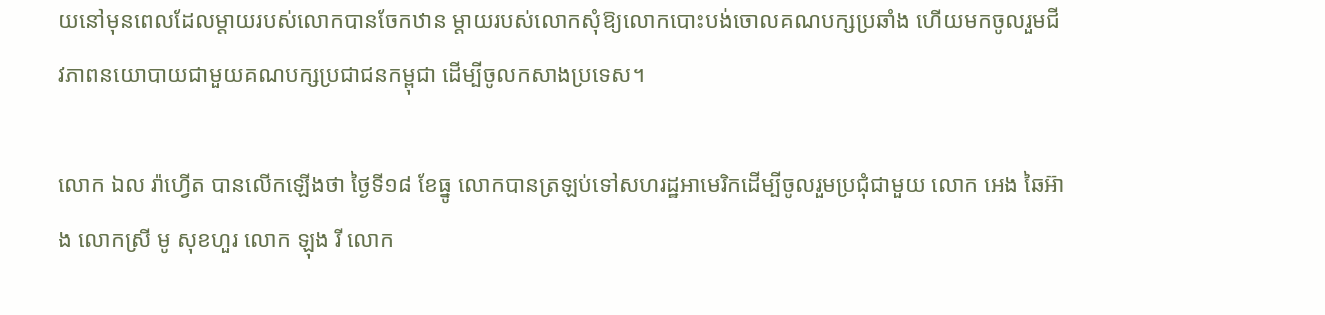យនៅមុនពេលដែលម្តាយរបស់លោកបានចែកឋាន ម្តាយរបស់លោកសុំឱ្យលោកបោះបង់ចោលគណបក្សប្រឆាំង ហើយមកចូលរួមជីវភាពនយោបាយជាមួយគណបក្សប្រជាជនកម្ពុជា ដើម្បីចូលកសាងប្រទេស។

លោក ឯល រ៉ាហ្វើត បានលើកឡើងថា ថ្ងៃទី១៨ ខែធ្នូ លោកបានត្រឡប់ទៅសហរដ្ឋអាមេរិកដើម្បីចូលរួមប្រជុំជាមួយ លោក អេង ឆៃអ៊ាង លោកស្រី មូ សុខហួរ លោក ឡុង រី លោក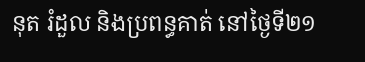នុត រំដួល និងប្រពន្ធគាត់ នៅថ្ងៃទី២១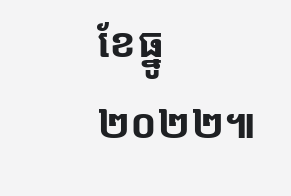ខែធ្នូ ២០២២៕